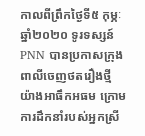កាលពីព្រឹកថ្ងៃទី៥ កុម្ភៈ ឆ្នាំ២០២០ ទូរទស្សន៍ PNN បានប្រកាសក្រុងពាលីចេញថតរឿងថ្មី យ៉ាងអាធឹកអធម ក្រោមការដឹកនាំរបស់អ្នកស្រី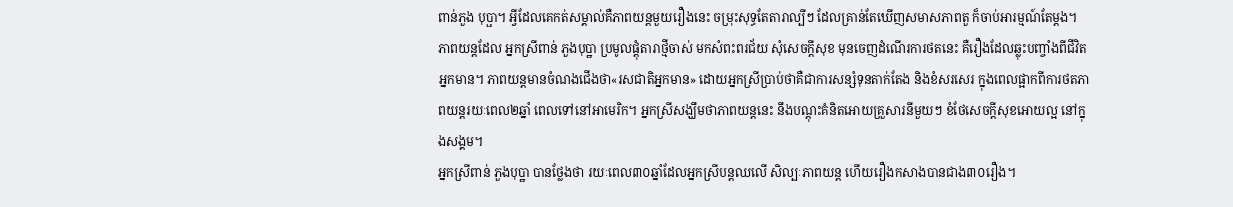ពាន់ភួង បុប្ផា។ អ្វីដែលគេកត់សម្គាល់គឺភាពយន្តមួយរឿងនេះ ចម្រុះសុទ្ធតែតារាល្បីៗ ដែលគ្រាន់តែឃើញសមាសភាពតួ ក៏ចាប់អារម្មណ៍តែម្ដង។
ភាពយន្តដែល អ្នកស្រីពាន់ ភួងបុប្ឋា ប្រមូលផ្តុំតារាថ្មីចាស់ មកសំពះពរជ័យ សុំសេចក្តីសុខ មុនចេញដំណើរការថតនេះ គឺរឿងដែលឆ្លុះបញ្ចាំងពីជីវិតអ្នកមាន។ ភាពយន្តមានចំណងជើងថា«រសជាតិអ្នកមាន» ដោយអ្នកស្រីប្រាប់ថាគឺជាការសន្សំទុនតាក់តែង និងខំសរសេរ ក្នុងពេលផ្អាកពីការថតភាពយន្តរយៈពេល២ឆ្នាំ ពេលទៅនៅអាមេរិក។ អ្នកស្រីសង្ឃឹមថាភាពយន្តនេះ នឹងបណ្តុះគំនិតអោយគ្រួសារនីមួយៗ ខំថែសេចក្តីសុខអោយល្អ នៅក្នុងសង្គម។
អ្នកស្រីពាន់ ភួងបុប្ឋា បានថ្លែងថា រយៈពេល៣០ឆ្នាំដែលអ្នកស្រីបន្តឈលើ សិល្បៈភាពយន្ត ហើយរឿងកសាងបានជាង៣០រឿង។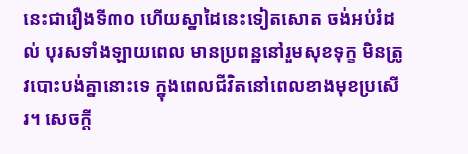នេះជារឿងទី៣០ ហើយស្នាដៃនេះទៀតសោត ចង់អប់រំដល់ បុរសទាំងឡាយពេល មានប្រពន្ឋនៅរួមសុខទុក្ខ មិនត្រូវបោះបង់គ្នានោះទេ ក្នុងពេលជីវិតនៅពេលខាងមុខប្រសើរ។ សេចក្តី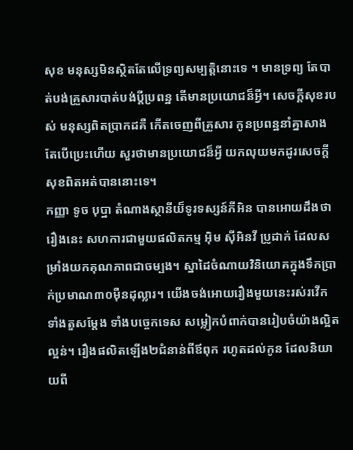សុខ មនុស្សមិនស្ថិតតែលើទ្រព្យសម្បត្តិនោះទេ ។ មានទ្រព្យ តែបាត់បង់គ្រួសារបាត់បង់ប្តីប្រពន្ឋ តើមានប្រយោជន៏អ្វី។ សេចក្តីសុខរបស់ មនុស្សពិតប្រាកដគឺ កើតចេញពីគ្រួសារ កូនប្រពន្ឋនាំគ្នាសាង តែបើប្រេះហើយ សួរថាមានប្រយោជន៏អ្វី យកលុយមកដូរសេចក្តីសុខពិតអត់បាននោះទេ។
កញ្ញា ទូច បុប្ឋា តំណាងស្ថានីយ៏ទូរទស្សន៍ភីអិន បានអោយដឹងថារឿងនេះ សហការជាមួយផលិតកម្ម អុិម សុីអិនវី ប្រូដាក់ ដែលសម្រាំងយកគុណភាពជាចម្បង។ ស្នាដៃចំណាយវិនិយោគក្នុងទឹកប្រាក់ប្រមាណ៣០មុឺនដុល្លារ។ យើងចង់អោយរឿងមួយនេះរស់រវើក ទាំងតួសម្តែង ទាំងបច្ចេកទេស សម្លៀកបំពាក់បានរៀបចំយ៉ាងល្អិតល្អន់។ រឿងផលិតឡើង២ជំនាន់ពីឪពុក រហូតដល់កូន ដែលនិយាយពី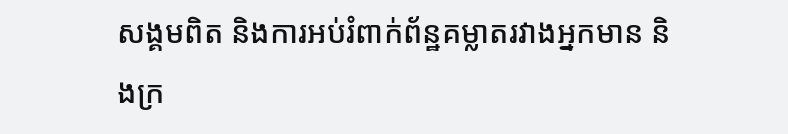សង្គមពិត និងការអប់រំពាក់ព័ន្ឋគម្លាតរវាងអ្នកមាន និងក្រ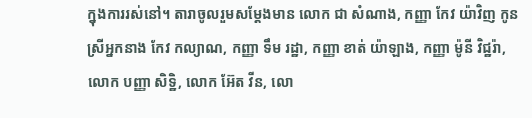ក្នុងការរស់នៅ។ តារាចូលរួមសម្តែងមាន លោក ជា សំណាង, កញ្ញា កែវ យ៉ាវិញ កូនស្រីអ្នកនាង កែវ កល្យាណ, កញ្ញា ទឹម រដ្ឋា, កញ្ញា ខាត់ យ៉ាឡាង, កញ្ញា ម៉ូនី វិជ្ឋរ៉ា, លោក បញ្ញា សិទ្ឋិ, លោក អ៊ែត វីន, លោ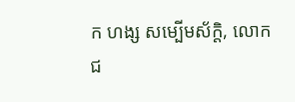ក ហង្ស សម្បើមស័ក្តិ, លោក ជ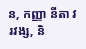ន, កញ្ញា នីតា វរវង្ស, និ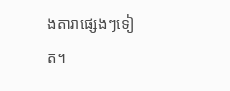ងតារាផ្សេងៗទៀត។